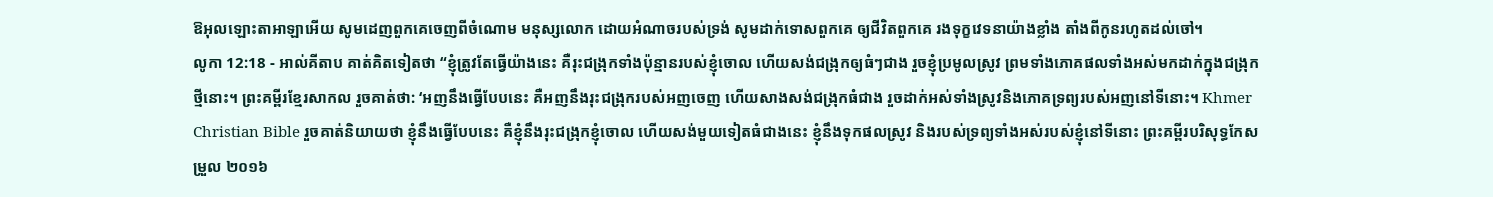ឱអុលឡោះតាអាឡាអើយ សូមដេញពួកគេចេញពីចំណោម មនុស្សលោក ដោយអំណាចរបស់ទ្រង់ សូមដាក់ទោសពួកគេ ឲ្យជីវិតពួកគេ រងទុក្ខវេទនាយ៉ាងខ្លាំង តាំងពីកូនរហូតដល់ចៅ។
លូកា 12:18 - អាល់គីតាប គាត់គិតទៀតថា “ខ្ញុំត្រូវតែធ្វើយ៉ាងនេះ គឺរុះជង្រុកទាំងប៉ុន្មានរបស់ខ្ញុំចោល ហើយសង់ជង្រុកឲ្យធំៗជាង រួចខ្ញុំប្រមូលស្រូវ ព្រមទាំងភោគផលទាំងអស់មកដាក់ក្នុងជង្រុកថ្មីនោះ។ ព្រះគម្ពីរខ្មែរសាកល រួចគាត់ថា: ‘អញនឹងធ្វើបែបនេះ គឺអញនឹងរុះជង្រុករបស់អញចេញ ហើយសាងសង់ជង្រុកធំជាង រួចដាក់អស់ទាំងស្រូវនិងភោគទ្រព្យរបស់អញនៅទីនោះ។ Khmer Christian Bible រួចគាត់និយាយថា ខ្ញុំនឹងធ្វើបែបនេះ គឺខ្ញុំនឹងរុះជង្រុកខ្ញុំចោល ហើយសង់មួយទៀតធំជាងនេះ ខ្ញុំនឹងទុកផលស្រូវ និងរបស់ទ្រព្យទាំងអស់របស់ខ្ញុំនៅទីនោះ ព្រះគម្ពីរបរិសុទ្ធកែសម្រួល ២០១៦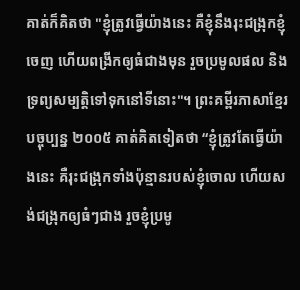គាត់ក៏គិតថា "ខ្ញុំត្រូវធ្វើយ៉ាងនេះ គឺខ្ញុំនឹងរុះជង្រុកខ្ញុំចេញ ហើយពង្រីកឲ្យធំជាងមុន រួចប្រមូលផល និងទ្រព្យសម្បត្តិទៅទុកនៅទីនោះ"។ ព្រះគម្ពីរភាសាខ្មែរបច្ចុប្បន្ន ២០០៥ គាត់គិតទៀតថា “ខ្ញុំត្រូវតែធ្វើយ៉ាងនេះ គឺរុះជង្រុកទាំងប៉ុន្មានរបស់ខ្ញុំចោល ហើយសង់ជង្រុកឲ្យធំៗជាង រួចខ្ញុំប្រមូ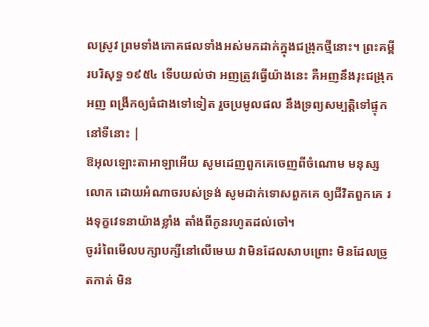លស្រូវ ព្រមទាំងភោគផលទាំងអស់មកដាក់ក្នុងជង្រុកថ្មីនោះ។ ព្រះគម្ពីរបរិសុទ្ធ ១៩៥៤ ទើបយល់ថា អញត្រូវធ្វើយ៉ាងនេះ គឺអញនឹងរុះជង្រុកអញ ពង្រីកឲ្យធំជាងទៅទៀត រួចប្រមូលផល នឹងទ្រព្យសម្បត្តិទៅផ្ទុកនៅទីនោះ |
ឱអុលឡោះតាអាឡាអើយ សូមដេញពួកគេចេញពីចំណោម មនុស្សលោក ដោយអំណាចរបស់ទ្រង់ សូមដាក់ទោសពួកគេ ឲ្យជីវិតពួកគេ រងទុក្ខវេទនាយ៉ាងខ្លាំង តាំងពីកូនរហូតដល់ចៅ។
ចូររំពៃមើលបក្សាបក្សីនៅលើមេឃ វាមិនដែលសាបព្រោះ មិនដែលច្រូតកាត់ មិន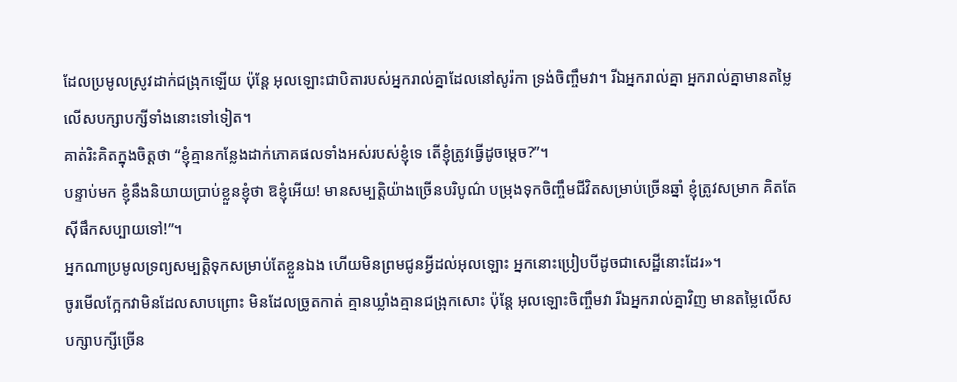ដែលប្រមូលស្រូវដាក់ជង្រុកឡើយ ប៉ុន្ដែ អុលឡោះជាបិតារបស់អ្នករាល់គ្នាដែលនៅសូរ៉កា ទ្រង់ចិញ្ចឹមវា។ រីឯអ្នករាល់គ្នា អ្នករាល់គ្នាមានតម្លៃលើសបក្សាបក្សីទាំងនោះទៅទៀត។
គាត់រិះគិតក្នុងចិត្ដថា “ខ្ញុំគ្មានកន្លែងដាក់ភោគផលទាំងអស់របស់ខ្ញុំទេ តើខ្ញុំត្រូវធ្វើដូចម្ដេច?”។
បន្ទាប់មក ខ្ញុំនឹងនិយាយប្រាប់ខ្លួនខ្ញុំថា ឱខ្ញុំអើយ! មានសម្បត្តិយ៉ាងច្រើនបរិបូណ៌ បម្រុងទុកចិញ្ចឹមជីវិតសម្រាប់ច្រើនឆ្នាំ ខ្ញុំត្រូវសម្រាក គិតតែស៊ីផឹកសប្បាយទៅ!”។
អ្នកណាប្រមូលទ្រព្យសម្បត្តិទុកសម្រាប់តែខ្លួនឯង ហើយមិនព្រមជូនអ្វីដល់អុលឡោះ អ្នកនោះប្រៀបបីដូចជាសេដ្ឋីនោះដែរ»។
ចូរមើលក្អែកវាមិនដែលសាបព្រោះ មិនដែលច្រូតកាត់ គ្មានឃ្លាំងគ្មានជង្រុកសោះ ប៉ុន្តែ អុលឡោះចិញ្ចឹមវា រីឯអ្នករាល់គ្នាវិញ មានតម្លៃលើសបក្សាបក្សីច្រើន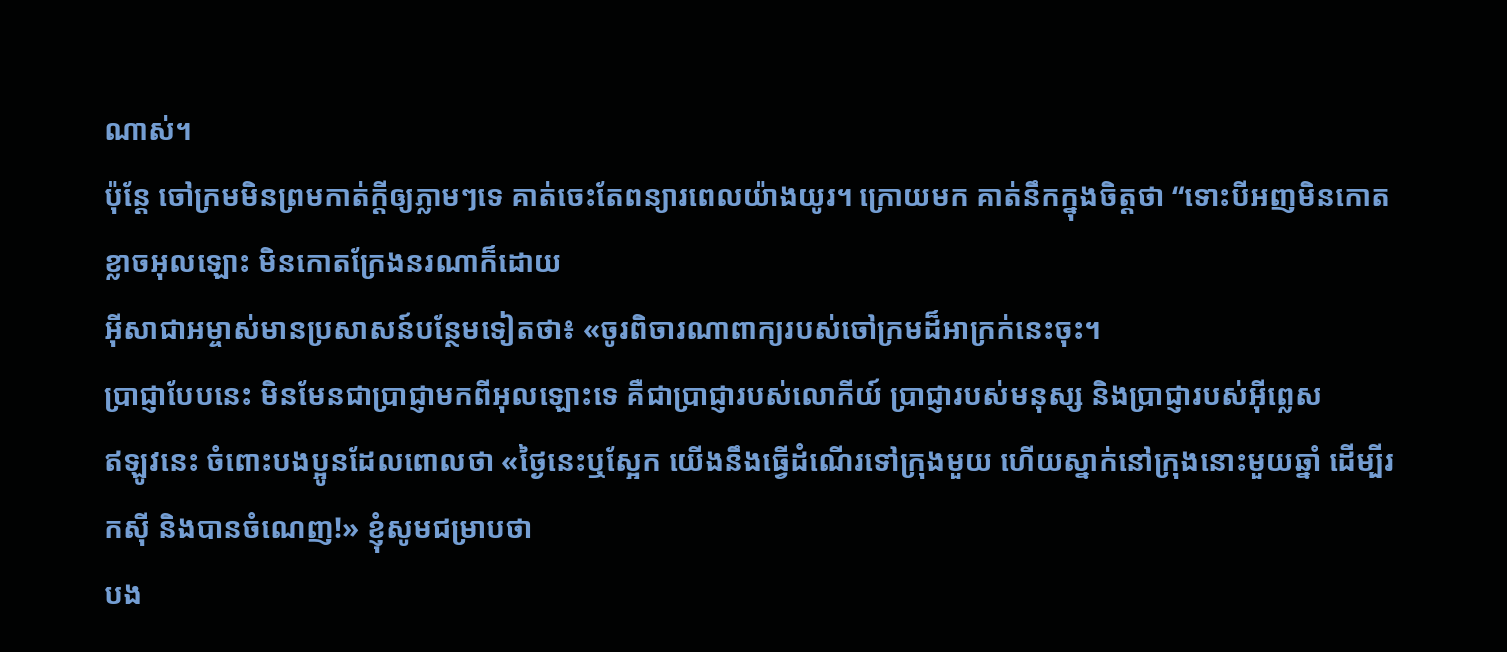ណាស់។
ប៉ុន្តែ ចៅក្រមមិនព្រមកាត់ក្ដីឲ្យភ្លាមៗទេ គាត់ចេះតែពន្យារពេលយ៉ាងយូរ។ ក្រោយមក គាត់នឹកក្នុងចិត្ដថា “ទោះបីអញមិនកោតខ្លាចអុលឡោះ មិនកោតក្រែងនរណាក៏ដោយ
អ៊ីសាជាអម្ចាស់មានប្រសាសន៍បន្ថែមទៀតថា៖ «ចូរពិចារណាពាក្យរបស់ចៅក្រមដ៏អាក្រក់នេះចុះ។
ប្រាជ្ញាបែបនេះ មិនមែនជាប្រាជ្ញាមកពីអុលឡោះទេ គឺជាប្រាជ្ញារបស់លោកីយ៍ ប្រាជ្ញារបស់មនុស្ស និងប្រាជ្ញារបស់អ៊ីព្លេស
ឥឡូវនេះ ចំពោះបងប្អូនដែលពោលថា «ថ្ងៃនេះឬស្អែក យើងនឹងធ្វើដំណើរទៅក្រុងមួយ ហើយស្នាក់នៅក្រុងនោះមួយឆ្នាំ ដើម្បីរកស៊ី និងបានចំណេញ!» ខ្ញុំសូមជម្រាបថា
បង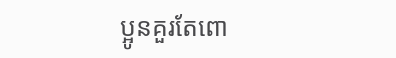ប្អូនគួរតែពោ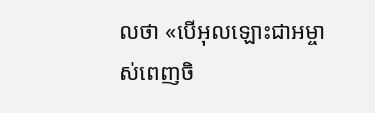លថា «បើអុលឡោះជាអម្ចាស់ពេញចិ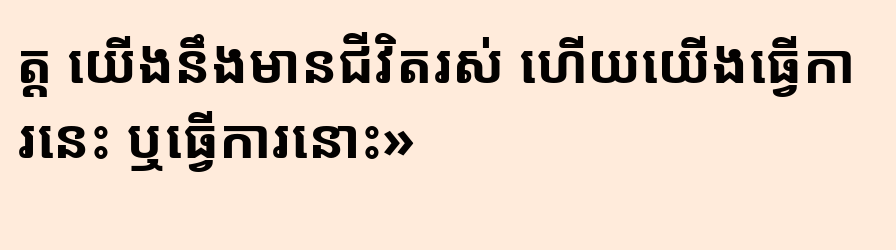ត្ត យើងនឹងមានជីវិតរស់ ហើយយើងធ្វើការនេះ ឬធ្វើការនោះ»